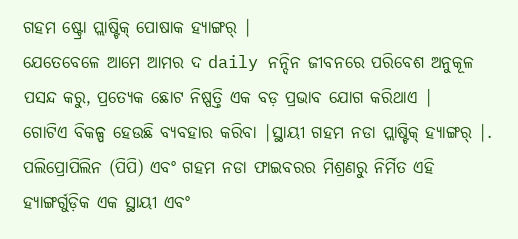ଗହମ ଷ୍ଟ୍ରୋ ପ୍ଲାଷ୍ଟିକ୍ ପୋଷାକ ହ୍ୟାଙ୍ଗର୍ |
ଯେତେବେଳେ ଆମେ ଆମର ଦ daily ନନ୍ଦିନ ଜୀବନରେ ପରିବେଶ ଅନୁକୂଳ ପସନ୍ଦ କରୁ, ପ୍ରତ୍ୟେକ ଛୋଟ ନିଷ୍ପତ୍ତି ଏକ ବଡ଼ ପ୍ରଭାବ ଯୋଗ କରିଥାଏ |
ଗୋଟିଏ ବିକଳ୍ପ ହେଉଛି ବ୍ୟବହାର କରିବା |ସ୍ଥାୟୀ ଗହମ ନଡା ପ୍ଲାଷ୍ଟିକ୍ ହ୍ୟାଙ୍ଗର୍ |.
ପଲିପ୍ରୋପିଲିନ (ପିପି) ଏବଂ ଗହମ ନଡା ଫାଇବରର ମିଶ୍ରଣରୁ ନିର୍ମିତ ଏହି ହ୍ୟାଙ୍ଗର୍ଗୁଡ଼ିକ ଏକ ସ୍ଥାୟୀ ଏବଂ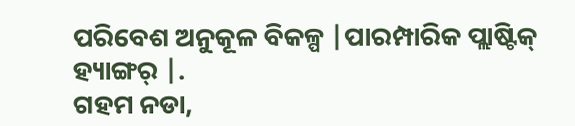ପରିବେଶ ଅନୁକୂଳ ବିକଳ୍ପ |ପାରମ୍ପାରିକ ପ୍ଲାଷ୍ଟିକ୍ ହ୍ୟାଙ୍ଗର୍ |.
ଗହମ ନଡା,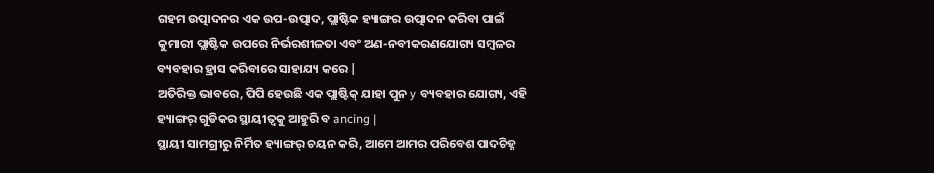ଗହମ ଉତ୍ପାଦନର ଏକ ଉପ-ଉତ୍ପାଦ, ପ୍ଲାଷ୍ଟିକ ହ୍ୟାଙ୍ଗର ଉତ୍ପାଦନ କରିବା ପାଇଁ କୁମାରୀ ପ୍ଲାଷ୍ଟିକ ଉପରେ ନିର୍ଭରଶୀଳତା ଏବଂ ଅଣ-ନବୀକରଣଯୋଗ୍ୟ ସମ୍ବଳର ବ୍ୟବହାର ହ୍ରାସ କରିବାରେ ସାହାଯ୍ୟ କରେ |
ଅତିରିକ୍ତ ଭାବରେ, ପିପି ହେଉଛି ଏକ ପ୍ଲାଷ୍ଟିକ୍ ଯାହା ପୁନ y ବ୍ୟବହାର ଯୋଗ୍ୟ, ଏହି ହ୍ୟାଙ୍ଗର୍ ଗୁଡିକର ସ୍ଥାୟୀତ୍ୱକୁ ଆହୁରି ବ ancing |
ସ୍ଥାୟୀ ସାମଗ୍ରୀରୁ ନିର୍ମିତ ହ୍ୟାଙ୍ଗର୍ ଚୟନ କରି, ଆମେ ଆମର ପରିବେଶ ପାଦଚିହ୍ନ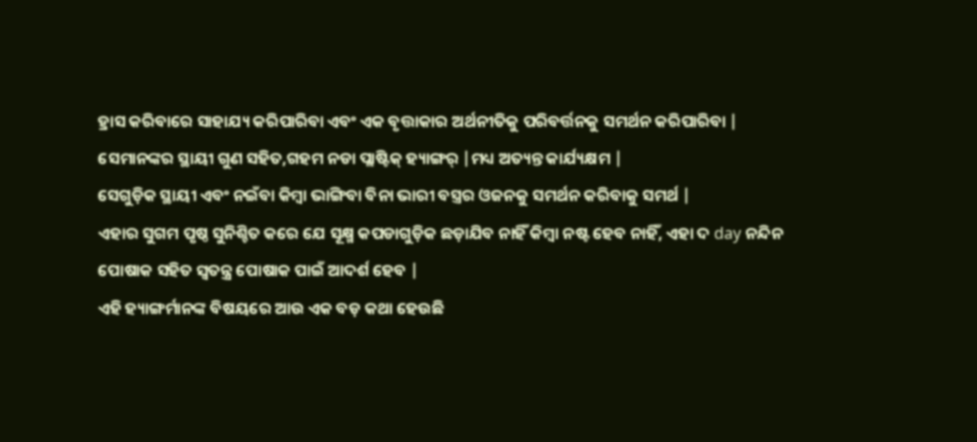ହ୍ରାସ କରିବାରେ ସାହାଯ୍ୟ କରିପାରିବା ଏବଂ ଏକ ବୃତ୍ତାକାର ଅର୍ଥନୀତିକୁ ପରିବର୍ତ୍ତନକୁ ସମର୍ଥନ କରିପାରିବା |
ସେମାନଙ୍କର ସ୍ଥାୟୀ ଗୁଣ ସହିତ,ଗହମ ନଡା ପ୍ଲାଷ୍ଟିକ୍ ହ୍ୟାଙ୍ଗର୍ |ମଧ୍ୟ ଅତ୍ୟନ୍ତ କାର୍ଯ୍ୟକ୍ଷମ |
ସେଗୁଡ଼ିକ ସ୍ଥାୟୀ ଏବଂ ନଇଁବା କିମ୍ବା ଭାଙ୍ଗିବା ବିନା ଭାରୀ ବସ୍ତ୍ରର ଓଜନକୁ ସମର୍ଥନ କରିବାକୁ ସମର୍ଥ |
ଏହାର ସୁଗମ ପୃଷ୍ଠ ସୁନିଶ୍ଚିତ କରେ ଯେ ସୂକ୍ଷ୍ମ କପଡାଗୁଡ଼ିକ ଛଡ଼ାଯିବ ନାହିଁ କିମ୍ବା ନଷ୍ଟ ହେବ ନାହିଁ, ଏହା ଦ day ନନ୍ଦିନ ପୋଷାକ ସହିତ ସ୍ୱତନ୍ତ୍ର ପୋଷାକ ପାଇଁ ଆଦର୍ଶ ହେବ |
ଏହି ହ୍ୟାଙ୍ଗର୍ମାନଙ୍କ ବିଷୟରେ ଆଉ ଏକ ବଡ଼ କଥା ହେଉଛି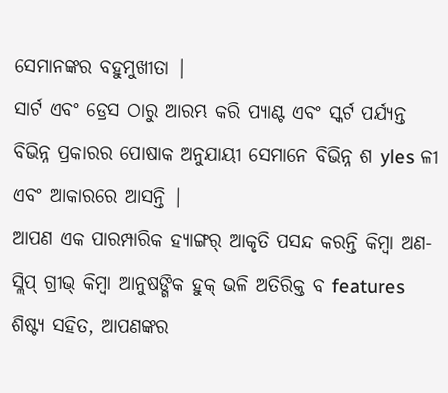ସେମାନଙ୍କର ବହୁମୁଖୀତା |
ସାର୍ଟ ଏବଂ ଡ୍ରେସ ଠାରୁ ଆରମ୍ଭ କରି ପ୍ୟାଣ୍ଟ ଏବଂ ସ୍କର୍ଟ ପର୍ଯ୍ୟନ୍ତ ବିଭିନ୍ନ ପ୍ରକାରର ପୋଷାକ ଅନୁଯାୟୀ ସେମାନେ ବିଭିନ୍ନ ଶ yles ଳୀ ଏବଂ ଆକାରରେ ଆସନ୍ତି |
ଆପଣ ଏକ ପାରମ୍ପାରିକ ହ୍ୟାଙ୍ଗର୍ ଆକୃତି ପସନ୍ଦ କରନ୍ତି କିମ୍ବା ଅଣ-ସ୍ଲିପ୍ ଗ୍ରୀଭ୍ କିମ୍ବା ଆନୁଷଙ୍ଗିକ ହୁକ୍ ଭଳି ଅତିରିକ୍ତ ବ features ଶିଷ୍ଟ୍ୟ ସହିତ, ଆପଣଙ୍କର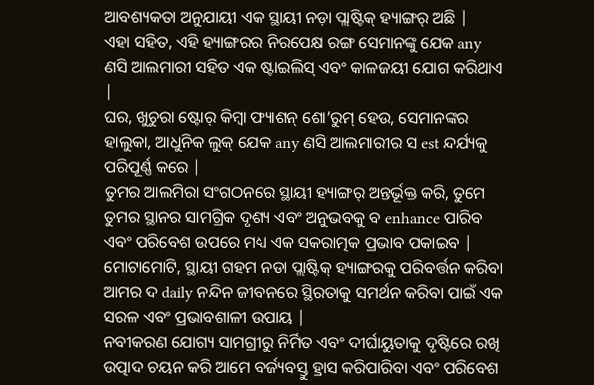ଆବଶ୍ୟକତା ଅନୁଯାୟୀ ଏକ ସ୍ଥାୟୀ ନଡ଼ା ପ୍ଲାଷ୍ଟିକ୍ ହ୍ୟାଙ୍ଗର୍ ଅଛି |
ଏହା ସହିତ, ଏହି ହ୍ୟାଙ୍ଗରର ନିରପେକ୍ଷ ରଙ୍ଗ ସେମାନଙ୍କୁ ଯେକ any ଣସି ଆଲମାରୀ ସହିତ ଏକ ଷ୍ଟାଇଲିସ୍ ଏବଂ କାଳଜୟୀ ଯୋଗ କରିଥାଏ |
ଘର, ଖୁଚୁରା ଷ୍ଟୋର୍ କିମ୍ବା ଫ୍ୟାଶନ୍ ଶୋ’ରୁମ୍ ହେଉ, ସେମାନଙ୍କର ହାଲୁକା, ଆଧୁନିକ ଲୁକ୍ ଯେକ any ଣସି ଆଲମାରୀର ସ est ନ୍ଦର୍ଯ୍ୟକୁ ପରିପୂର୍ଣ୍ଣ କରେ |
ତୁମର ଆଲମିରା ସଂଗଠନରେ ସ୍ଥାୟୀ ହ୍ୟାଙ୍ଗର୍ ଅନ୍ତର୍ଭୂକ୍ତ କରି, ତୁମେ ତୁମର ସ୍ଥାନର ସାମଗ୍ରିକ ଦୃଶ୍ୟ ଏବଂ ଅନୁଭବକୁ ବ enhance ପାରିବ ଏବଂ ପରିବେଶ ଉପରେ ମଧ୍ୟ ଏକ ସକରାତ୍ମକ ପ୍ରଭାବ ପକାଇବ |
ମୋଟାମୋଟି, ସ୍ଥାୟୀ ଗହମ ନଡା ପ୍ଲାଷ୍ଟିକ୍ ହ୍ୟାଙ୍ଗରକୁ ପରିବର୍ତ୍ତନ କରିବା ଆମର ଦ daily ନନ୍ଦିନ ଜୀବନରେ ସ୍ଥିରତାକୁ ସମର୍ଥନ କରିବା ପାଇଁ ଏକ ସରଳ ଏବଂ ପ୍ରଭାବଶାଳୀ ଉପାୟ |
ନବୀକରଣ ଯୋଗ୍ୟ ସାମଗ୍ରୀରୁ ନିର୍ମିତ ଏବଂ ଦୀର୍ଘାୟୁତାକୁ ଦୃଷ୍ଟିରେ ରଖି ଉତ୍ପାଦ ଚୟନ କରି ଆମେ ବର୍ଜ୍ୟବସ୍ତୁ ହ୍ରାସ କରିପାରିବା ଏବଂ ପରିବେଶ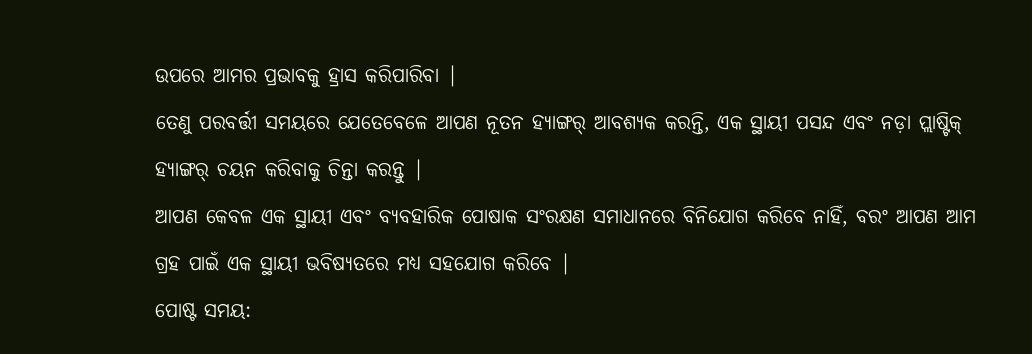ଉପରେ ଆମର ପ୍ରଭାବକୁ ହ୍ରାସ କରିପାରିବା |
ତେଣୁ ପରବର୍ତ୍ତୀ ସମୟରେ ଯେତେବେଳେ ଆପଣ ନୂତନ ହ୍ୟାଙ୍ଗର୍ ଆବଶ୍ୟକ କରନ୍ତି, ଏକ ସ୍ଥାୟୀ ପସନ୍ଦ ଏବଂ ନଡ଼ା ପ୍ଲାଷ୍ଟିକ୍ ହ୍ୟାଙ୍ଗର୍ ଚୟନ କରିବାକୁ ଚିନ୍ତା କରନ୍ତୁ |
ଆପଣ କେବଳ ଏକ ସ୍ଥାୟୀ ଏବଂ ବ୍ୟବହାରିକ ପୋଷାକ ସଂରକ୍ଷଣ ସମାଧାନରେ ବିନିଯୋଗ କରିବେ ନାହିଁ, ବରଂ ଆପଣ ଆମ ଗ୍ରହ ପାଇଁ ଏକ ସ୍ଥାୟୀ ଭବିଷ୍ୟତରେ ମଧ୍ୟ ସହଯୋଗ କରିବେ |
ପୋଷ୍ଟ ସମୟ: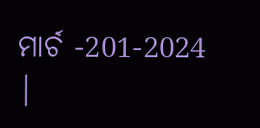ମାର୍ଚ -201-2024 |